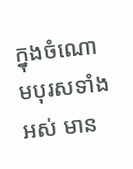ក្នុងចំណោមបុរសទាំងអស់ មាន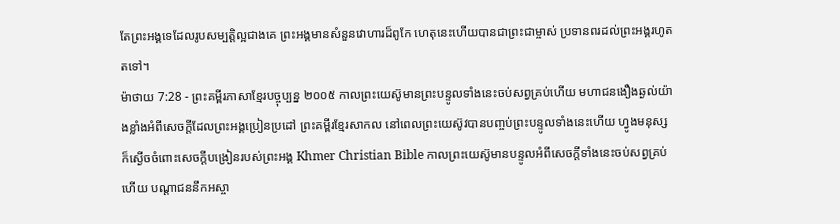តែព្រះអង្គទេដែលរូបសម្បត្តិល្អជាងគេ ព្រះអង្គមានសំនួនវោហារដ៏ពូកែ ហេតុនេះហើយបានជាព្រះជាម្ចាស់ ប្រទានពរដល់ព្រះអង្គរហូតតទៅ។
ម៉ាថាយ 7:28 - ព្រះគម្ពីរភាសាខ្មែរបច្ចុប្បន្ន ២០០៥ កាលព្រះយេស៊ូមានព្រះបន្ទូលទាំងនេះចប់សព្វគ្រប់ហើយ មហាជនងឿងឆ្ងល់យ៉ាងខ្លាំងអំពីសេចក្ដីដែលព្រះអង្គប្រៀនប្រដៅ ព្រះគម្ពីរខ្មែរសាកល នៅពេលព្រះយេស៊ូវបានបញ្ចប់ព្រះបន្ទូលទាំងនេះហើយ ហ្វូងមនុស្សក៏ស្ងើចចំពោះសេចក្ដីបង្រៀនរបស់ព្រះអង្គ Khmer Christian Bible កាលព្រះយេស៊ូមានបន្ទូលអំពីសេចក្ដីទាំងនេះចប់សព្វគ្រប់ហើយ បណ្ដាជននឹកអស្ចា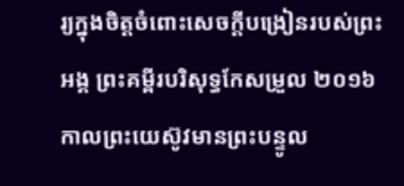រ្យក្នុងចិត្ដចំពោះសេចក្ដីបង្រៀនរបស់ព្រះអង្គ ព្រះគម្ពីរបរិសុទ្ធកែសម្រួល ២០១៦ កាលព្រះយេស៊ូវមានព្រះបន្ទូល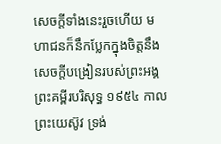សេចក្តីទាំងនេះរួចហើយ មហាជនក៏នឹកប្លែកក្នុងចិត្តនឹងសេចក្តីបង្រៀនរបស់ព្រះអង្គ ព្រះគម្ពីរបរិសុទ្ធ ១៩៥៤ កាលព្រះយេស៊ូវ ទ្រង់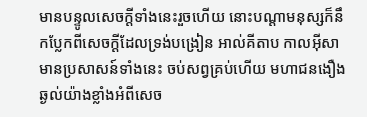មានបន្ទូលសេចក្ដីទាំងនេះរួចហើយ នោះបណ្តាមនុស្សក៏នឹកប្លែកពីសេចក្ដីដែលទ្រង់បង្រៀន អាល់គីតាប កាលអ៊ីសាមានប្រសាសន៍ទាំងនេះ ចប់សព្វគ្រប់ហើយ មហាជនងឿងឆ្ងល់យ៉ាងខ្លាំងអំពីសេច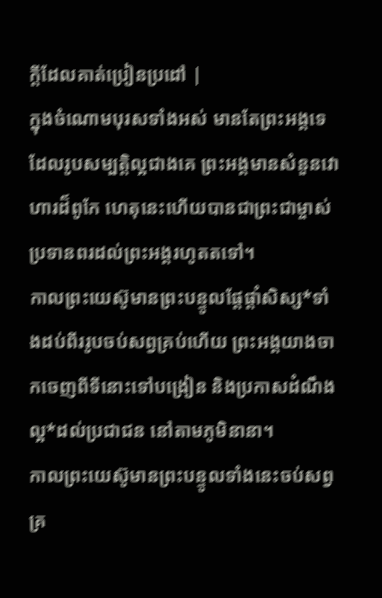ក្ដីដែលគាត់ប្រៀនប្រដៅ |
ក្នុងចំណោមបុរសទាំងអស់ មានតែព្រះអង្គទេដែលរូបសម្បត្តិល្អជាងគេ ព្រះអង្គមានសំនួនវោហារដ៏ពូកែ ហេតុនេះហើយបានជាព្រះជាម្ចាស់ ប្រទានពរដល់ព្រះអង្គរហូតតទៅ។
កាលព្រះយេស៊ូមានព្រះបន្ទូលផ្ដែផ្ដាំសិស្ស*ទាំងដប់ពីររូបចប់សព្វគ្រប់ហើយ ព្រះអង្គយាងចាកចេញពីទីនោះទៅបង្រៀន និងប្រកាសដំណឹងល្អ*ដល់ប្រជាជន នៅតាមភូមិនានា។
កាលព្រះយេស៊ូមានព្រះបន្ទូលទាំងនេះចប់សព្វគ្រ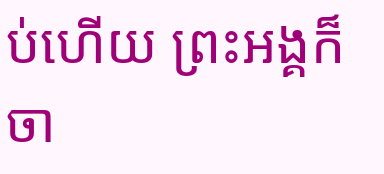ប់ហើយ ព្រះអង្គក៏ចា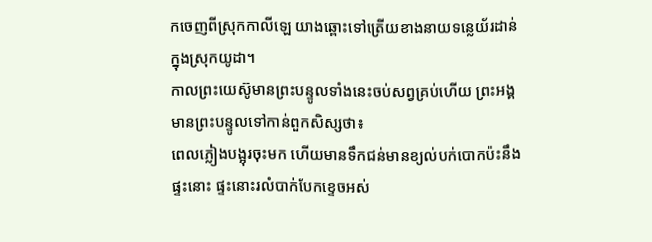កចេញពីស្រុកកាលីឡេ យាងឆ្ពោះទៅត្រើយខាងនាយទន្លេយ័រដាន់ក្នុងស្រុកយូដា។
កាលព្រះយេស៊ូមានព្រះបន្ទូលទាំងនេះចប់សព្វគ្រប់ហើយ ព្រះអង្គមានព្រះបន្ទូលទៅកាន់ពួកសិស្សថា៖
ពេលភ្លៀងបង្អុរចុះមក ហើយមានទឹកជន់មានខ្យល់បក់បោកប៉ះនឹងផ្ទះនោះ ផ្ទះនោះរលំបាក់បែកខ្ទេចអស់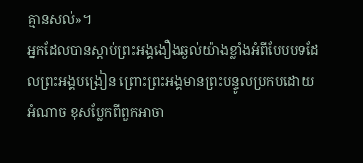គ្មានសល់»។
អ្នកដែលបានស្ដាប់ព្រះអង្គងឿងឆ្ងល់យ៉ាងខ្លាំងអំពីបែបបទដែលព្រះអង្គបង្រៀន ព្រោះព្រះអង្គមានព្រះបន្ទូលប្រកបដោយអំណាច ខុសប្លែកពីពួកអាចា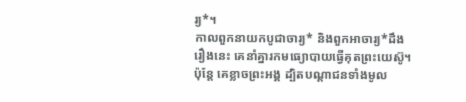រ្យ*។
កាលពួកនាយកបូជាចារ្យ* និងពួកអាចារ្យ*ដឹងរឿងនេះ គេនាំគ្នារកមធ្យោបាយធ្វើគុតព្រះយេស៊ូ។ ប៉ុន្តែ គេខ្លាចព្រះអង្គ ដ្បិតបណ្ដាជនទាំងមូល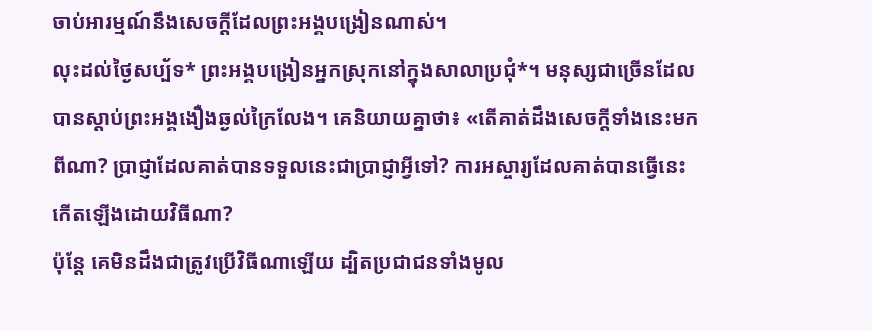ចាប់អារម្មណ៍នឹងសេចក្ដីដែលព្រះអង្គបង្រៀនណាស់។
លុះដល់ថ្ងៃសប្ប័ទ* ព្រះអង្គបង្រៀនអ្នកស្រុកនៅក្នុងសាលាប្រជុំ*។ មនុស្សជាច្រើនដែលបានស្ដាប់ព្រះអង្គងឿងឆ្ងល់ក្រៃលែង។ គេនិយាយគ្នាថា៖ «តើគាត់ដឹងសេចក្ដីទាំងនេះមកពីណា? ប្រាជ្ញាដែលគាត់បានទទួលនេះជាប្រាជ្ញាអ្វីទៅ? ការអស្ចារ្យដែលគាត់បានធ្វើនេះកើតឡើងដោយវិធីណា?
ប៉ុន្តែ គេមិនដឹងជាត្រូវប្រើវិធីណាឡើយ ដ្បិតប្រជាជនទាំងមូល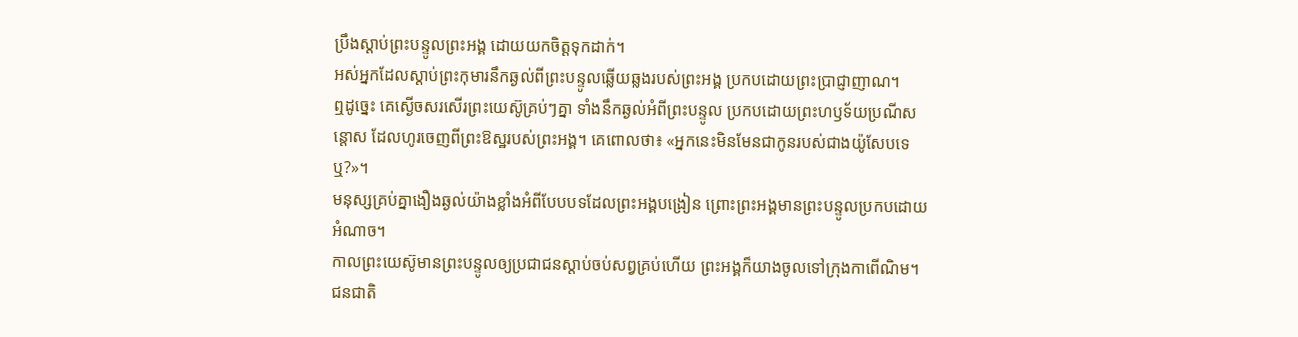ប្រឹងស្ដាប់ព្រះបន្ទូលព្រះអង្គ ដោយយកចិត្តទុកដាក់។
អស់អ្នកដែលស្ដាប់ព្រះកុមារនឹកឆ្ងល់ពីព្រះបន្ទូលឆ្លើយឆ្លងរបស់ព្រះអង្គ ប្រកបដោយព្រះប្រាជ្ញាញាណ។
ឮដូច្នេះ គេស្ងើចសរសើរព្រះយេស៊ូគ្រប់ៗគ្នា ទាំងនឹកឆ្ងល់អំពីព្រះបន្ទូល ប្រកបដោយព្រះហឫទ័យប្រណីសន្ដោស ដែលហូរចេញពីព្រះឱស្ឋរបស់ព្រះអង្គ។ គេពោលថា៖ «អ្នកនេះមិនមែនជាកូនរបស់ជាងយ៉ូសែបទេឬ?»។
មនុស្សគ្រប់គ្នាងឿងឆ្ងល់យ៉ាងខ្លាំងអំពីបែបបទដែលព្រះអង្គបង្រៀន ព្រោះព្រះអង្គមានព្រះបន្ទូលប្រកបដោយអំណាច។
កាលព្រះយេស៊ូមានព្រះបន្ទូលឲ្យប្រជាជនស្ដាប់ចប់សព្វគ្រប់ហើយ ព្រះអង្គក៏យាងចូលទៅក្រុងកាពើណិម។
ជនជាតិ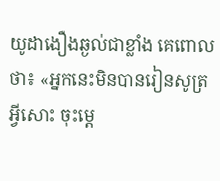យូដាងឿងឆ្ងល់ជាខ្លាំង គេពោលថា៖ «អ្នកនេះមិនបានរៀនសូត្រអ្វីសោះ ចុះម្ដេ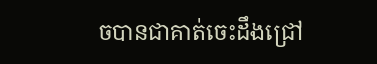ចបានជាគាត់ចេះដឹងជ្រៅ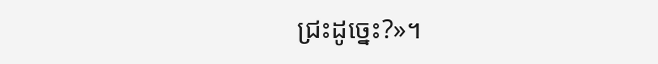ជ្រះដូច្នេះ?»។